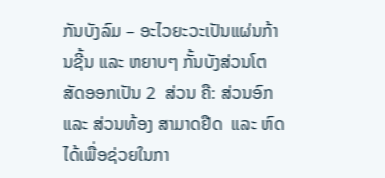ກັນບັງລົມ – ອະໄວຍະວະເປັນແຜ່ນກ້ານຊີ້ນ ແລະ ຫຍາບໆ ກັ້ນບັງສ່ວນໂຕສັດອອກເປັນ 2  ສ່ວນ ຄື: ສ່ວນອົກ ແລະ ສ່ວນທ້ອງ ສາມາດຢືດ  ແລະ ຫົດໄດ້ເພື່ອຊ່ວຍໃນກາ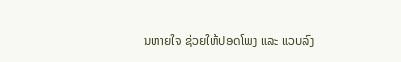ນຫາຍໃຈ ຊ່ວຍໃຫ້ປອດໂພງ ແລະ ແວບລົງ